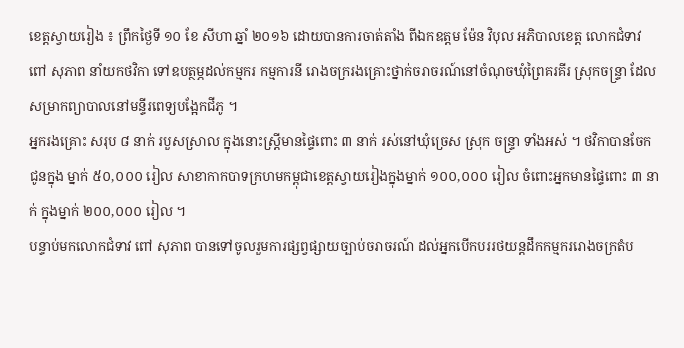ខេត្តស្វាយរៀង ៖ ព្រឹកថ្ងៃទី ១០ ខែ សីហា ឆ្នាំ ២០១៦ ដោយបានការចាត់តាំង ពីឯកឧត្តម ម៉ែន វិបុល អភិបាលខេត្ត លោកជំទាវ ពៅ សុភាព នាំយកថវិកា ទៅឧបត្ថម្ភដល់កម្មករ កម្មការនី រោងចក្ររងគ្រោះថ្នាក់ចរាចរណ៍នៅចំណុចឃុំព្រៃគរគីរ ស្រុកចន្រ្ទា ដែលសម្រាកព្យាបាលនៅមន្ទីរពេទ្យបង្អែកជីភូ ។
អ្នករងគ្រោះ សរុប ៨ នាក់ របួសស្រាល ក្នុងនោះស្រ្តីមានផ្ទៃពោះ ៣ នាក់ រស់នៅឃុំច្រេស ស្រុក ចន្ទ្រា ទាំងអស់ ។ ថវិកាបានចែក ជូនក្នុង ម្នាក់ ៥០,០០០ រៀល សាខាកាកបាទក្រហមកម្ពុជាខេត្តស្វាយរៀងក្នុងម្នាក់ ១០០,០០០ រៀល ចំពោះអ្នកមានផ្ទៃពោះ ៣ នាក់ ក្នុងម្នាក់ ២០០,០០០ រៀល ។
បន្ទាប់មកលោកជំទាវ ពៅ សុភាព បានទៅចូលរួមការផ្សព្វផ្សាយច្បាប់ចរាចរណ៍ ដល់អ្នកបើកបររថយន្តដឹកកម្មកររោងចក្រតំប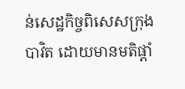ន់សេដ្ឋកិច្ចពិសេសក្រុងបាវិត ដោយមានមតិផ្តាំ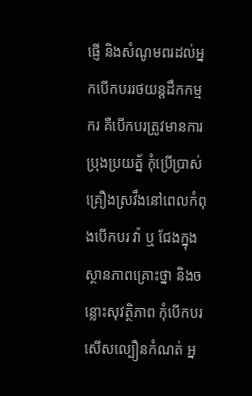ផ្ញើ និងសំណូមពរដល់អ្នកបើកបររថយន្តដឹកកម្មករ គឺបើកបរត្រូវមានការប្រុងប្រយត្ន័ កុំប្រើប្រាស់គ្រឿងស្រវឹងនៅពេលកំពុងបើកបរ វ៉ា ឬ ជែងក្នុងស្ថានភាពគ្រោះថ្នា និងចន្លោះសុវត្ថិភាព កុំបើកបរសើសល្បឿនកំណត់ អ្ន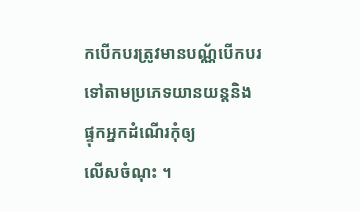កបើកបរត្រូវមានបណ្ណ័បើកបរទៅតាមប្រភេទយានយន្តនិងផ្ទុកអ្នកដំណើរកុំឲ្យ
លើសចំណុះ ។